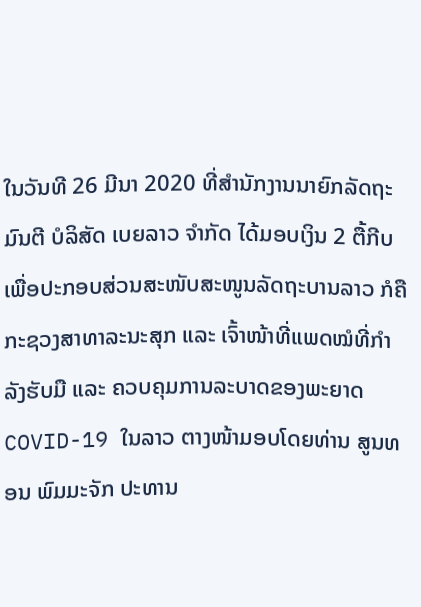ໃນວັນທີ 26 ມີນາ 2020 ທີ່ສຳນັກງານນາຍົກລັດຖະມົນຕີ ບໍລິສັດ ເບຍລາວ ຈໍາກັດ ໄດ້ມອບເງິນ 2 ຕື້ກີບ ເພື່ອປະກອບສ່ວນສະໜັບສະໜູນລັດຖະບານລາວ ກໍຄືກະຊວງສາທາລະນະສຸກ ແລະ ເຈົ້າໜ້າທີ່ແພດໝໍທີ່ກໍາລັງຮັບມື ແລະ ຄວບຄຸມການລະບາດຂອງພະຍາດ COVID-19 ໃນລາວ ຕາງໜ້າມອບໂດຍທ່ານ ສູນທອນ ພົມມະຈັກ ປະທານ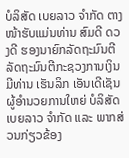ບໍລິສັດ ເບຍລາວ ຈຳກັດ ຕາງໜ້າຮັບແມ່ນທ່ານ ສົມດີ ດວງດີ ຮອງນາຍົກລັດຖະມົນຕີ ລັດຖະມົນຕີກະຊວງການເງິນ ມີທ່ານ ເຮັນລິກ ເອັນເດີເຊັນ ຜູ້ອໍານວຍການໃຫຍ່ ບໍລິສັດ ເບຍລາວ ຈໍາກັດ ແລະ ພາກສ່ວນກ່ຽວຂ້ອງ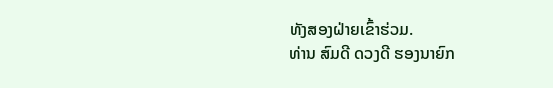ທັງສອງຝ່າຍເຂົ້າຮ່ວມ.
ທ່ານ ສົມດີ ດວງດີ ຮອງນາຍົກ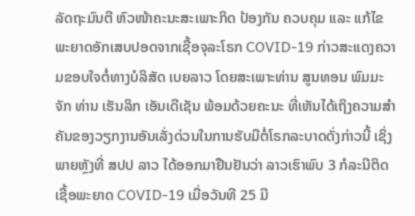ລັດຖະມົນຕີ ຫົວໜ້າຄະນະສະເພາະກິດ ປ້ອງກັນ ຄວບຄຸມ ແລະ ແກ້ໄຂພະຍາດອັກເສບປອດຈາກເຊື້ອຈຸລະໂຣກ COVID-19 ກ່າວສະແດງຄວາມຂອບໃຈຕໍ່ທາງບໍລິສັດ ເບຍລາວ ໂດຍສະເພາະທ່ານ ສູນທອນ ພົມມະຈັກ ທ່ານ ເຮັນລິກ ເອັນເດີເຊັນ ພ້ອມດ້ວຍຄະນະ ທີ່ເຫັນໄດ້ເຖິງຄວາມສຳຄັນຂອງວຽກງານອັນເລັ່ງດ່ວນໃນການຮັບມືຕໍ່ໂຣກລະບາດດັ່ງກ່າວນີ້ ເຊິ່ງພາຍຫຼັງທີ່ ສປປ ລາວ ໄດ້ອອກມາຢືນຢັນວ່າ ລາວເຮົາພົບ 3 ກໍລະນີຕິດເຊື້ອພະຍາດ COVID-19 ເມື່ອວັນທີ 25 ມີ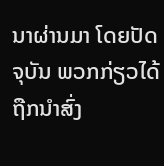ນາຜ່ານມາ ໂດຍປັດຈຸບັນ ພວກກ່ຽວໄດ້ຖືກນໍາສົ່ງ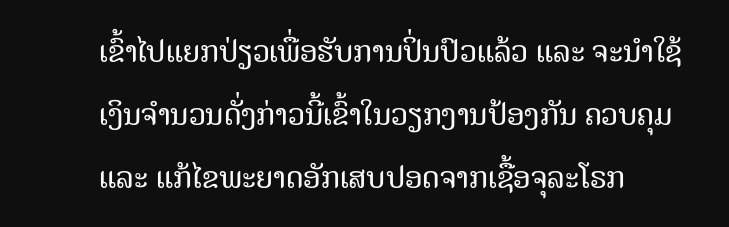ເຂົ້າໄປແຍກປ່ຽວເພື່ອຮັບການປິ່ນປົວແລ້ວ ແລະ ຈະນຳໃຊ້ເງິນຈຳນວນດັ່ງກ່າວນີ້ເຂົ້າໃນວຽກງານປ້ອງກັນ ຄວບຄຸມ ແລະ ແກ້ໄຂພະຍາດອັກເສບປອດຈາກເຊື້ອຈຸລະໂຣກ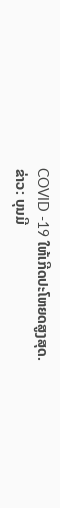COVID -19 ໃຫ້ເກີດປະໂຫຍດສູງສຸດ.
ຂ່າວ: ບຸນມີ